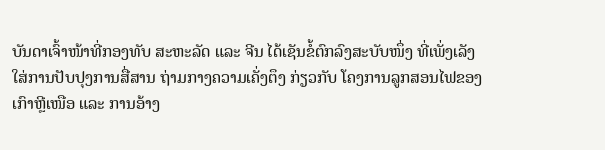ບັນດາເຈົ້າໜ້າທີ່ກອງທັບ ສະຫະລັດ ແລະ ຈີນ ໄດ້ເຊັນຂໍ້ຕົກລົງສະບັບໜຶ່ງ ທີ່ເພັ່ງເລັງ
ໃສ່ການປັບປຸງການສື່ສານ ຖ່າມກາງຄວາມເຄັ່ງຕຶງ ກ່ຽວກັບ ໂຄງການລູກສອນໄຟຂອງ
ເກົາຫຼີເໜືອ ແລະ ການອ້າງ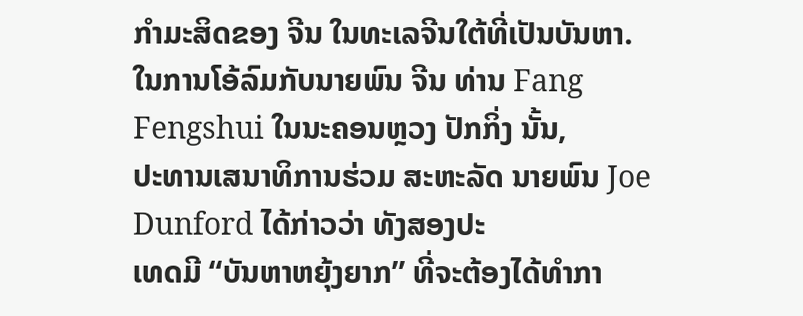ກຳມະສິດຂອງ ຈີນ ໃນທະເລຈີນໃຕ້ທີ່ເປັນບັນຫາ.
ໃນການໂອ້ລົມກັບນາຍພົນ ຈີນ ທ່ານ Fang Fengshui ໃນນະຄອນຫຼວງ ປັກກິ່ງ ນັ້ນ,
ປະທານເສນາທິການຮ່ວມ ສະຫະລັດ ນາຍພົນ Joe Dunford ໄດ້ກ່າວວ່າ ທັງສອງປະ
ເທດມີ “ບັນຫາຫຍຸ້ງຍາກ” ທີ່ຈະຕ້ອງໄດ້ທຳກາ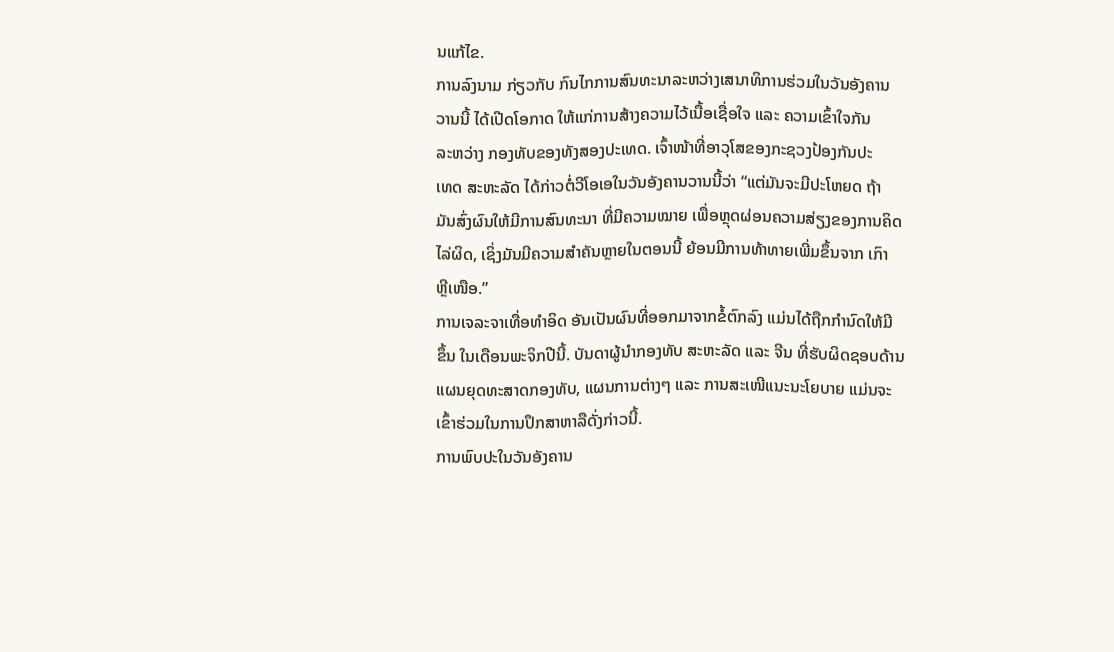ນແກ້ໄຂ.
ການລົງນາມ ກ່ຽວກັບ ກົນໄກການສົນທະນາລະຫວ່າງເສນາທິການຮ່ວມໃນວັນອັງຄານ
ວານນີ້ ໄດ້ເປີດໂອກາດ ໃຫ້ແກ່ການສ້າງຄວາມໄວ້ເນື້ອເຊື່ອໃຈ ແລະ ຄວາມເຂົ້າໃຈກັນ
ລະຫວ່າງ ກອງທັບຂອງທັງສອງປະເທດ. ເຈົ້າໜ້າທີ່ອາວຸໂສຂອງກະຊວງປ້ອງກັນປະ
ເທດ ສະຫະລັດ ໄດ້ກ່າວຕໍ່ວີໂອເອໃນວັນອັງຄານວານນີ້ວ່າ “ແຕ່ມັນຈະມີປະໂຫຍດ ຖ້າ
ມັນສົ່ງຜົນໃຫ້ມີການສົນທະນາ ທີ່ມີຄວາມໝາຍ ເພື່ອຫຼຸດຜ່ອນຄວາມສ່ຽງຂອງການຄິດ
ໄລ່ຜິດ, ເຊິ່ງມັນມີຄວາມສຳຄັນຫຼາຍໃນຕອນນີ້ ຍ້ອນມີການທ້າທາຍເພີ່ມຂຶ້ນຈາກ ເກົາ
ຫຼີເໜືອ.”
ການເຈລະຈາເທື່ອທຳອິດ ອັນເປັນຜົນທີ່ອອກມາຈາກຂໍ້ຕົກລົງ ແມ່ນໄດ້ຖືກກຳນົດໃຫ້ມີ
ຂຶ້ນ ໃນເດືອນພະຈິກປີນີ້. ບັນດາຜູ້ນຳກອງທັບ ສະຫະລັດ ແລະ ຈີນ ທີ່ຮັບຜິດຊອບດ້ານ
ແຜນຍຸດທະສາດກອງທັບ, ແຜນການຕ່າງໆ ແລະ ການສະເໜີແນະນະໂຍບາຍ ແມ່ນຈະ
ເຂົ້າຮ່ວມໃນການປຶກສາຫາລືດັ່ງກ່າວນີ້.
ການພົບປະໃນວັນອັງຄານ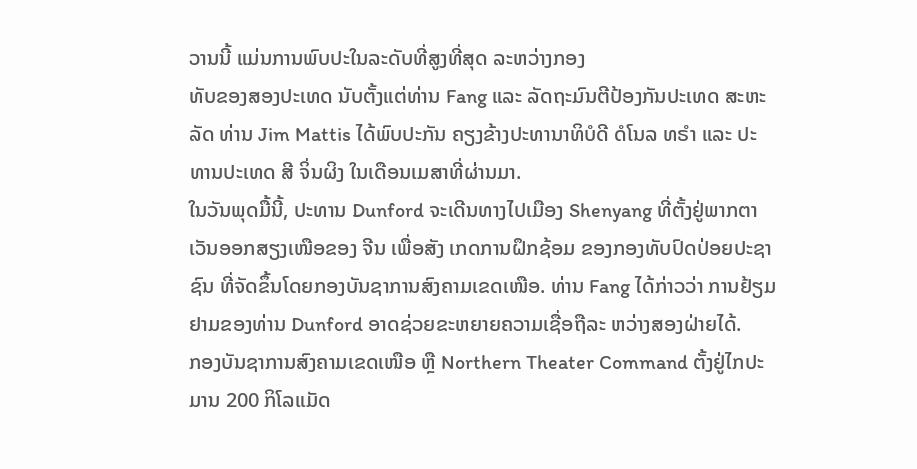ວານນີ້ ແມ່ນການພົບປະໃນລະດັບທີ່ສູງທີ່ສຸດ ລະຫວ່າງກອງ
ທັບຂອງສອງປະເທດ ນັບຕັ້ງແຕ່ທ່ານ Fang ແລະ ລັດຖະມົນຕີປ້ອງກັນປະເທດ ສະຫະ
ລັດ ທ່ານ Jim Mattis ໄດ້ພົບປະກັນ ຄຽງຂ້າງປະທານາທິບໍດີ ດໍໂນລ ທຣຳ ແລະ ປະ
ທານປະເທດ ສີ ຈິ່ນຜິງ ໃນເດືອນເມສາທີ່ຜ່ານມາ.
ໃນວັນພຸດມື້ນີ້, ປະທານ Dunford ຈະເດີນທາງໄປເມືອງ Shenyang ທີ່ຕັ້ງຢູ່ພາກຕາ
ເວັນອອກສຽງເໜືອຂອງ ຈີນ ເພື່ອສັງ ເກດການຝຶກຊ້ອມ ຂອງກອງທັບປົດປ່ອຍປະຊາ
ຊົນ ທີ່ຈັດຂຶ້ນໂດຍກອງບັນຊາການສົງຄາມເຂດເໜືອ. ທ່ານ Fang ໄດ້ກ່າວວ່າ ການຢ້ຽມ
ຢາມຂອງທ່ານ Dunford ອາດຊ່ວຍຂະຫຍາຍຄວາມເຊື່ອຖືລະ ຫວ່າງສອງຝ່າຍໄດ້.
ກອງບັນຊາການສົງຄາມເຂດເໜືອ ຫຼື Northern Theater Command ຕັ້ງຢູ່ໄກປະ
ມານ 200 ກິໂລແມັດ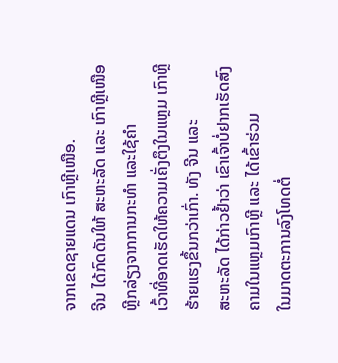ຈາກເຂດຊາຍແດນ ເກົາຫຼີເໜືອ.
ຈີນ ໄດ້ກົດດັນໃຫ້ ສະຫະລັດ ແລະ ເກົາຫຼີເໜືອ ຫຼີກລ່ຽງຈາກການກະທຳ ແລະໃຊ້ຄຳ
ເວົ້າທີ່ອາດເຮັດໃຫ້ຄວາມເຄັ່ງຕຶງໃນແຫຼມ ເກົາຫຼີ ຮ້າຍແຮງຂຶ້ນກວ່າເກົ່າ. ທັງ ຈີນ ແລະ
ສະຫະລັດ ໄດ້ກ່າວຢໍ້າວ່າ ເຂົາເຈົ້າບໍ່ຢາກເຮັດສົງຄາມໃນແຫຼມເກົາຫຼີ ແລະ ໄດ້ເຂົ້າຮ່ວມ
ໃນມາດຕະການລົງໂທດຕໍ່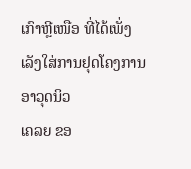ເກົາຫຼີເໜືອ ທີ່ໄດ້ເພັ່ງເລັງໃສ່ການຢຸດໂຄງການອາວຸດນິວ
ເຄລຍ ຂອ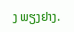ງ ພຽງຢາງ.